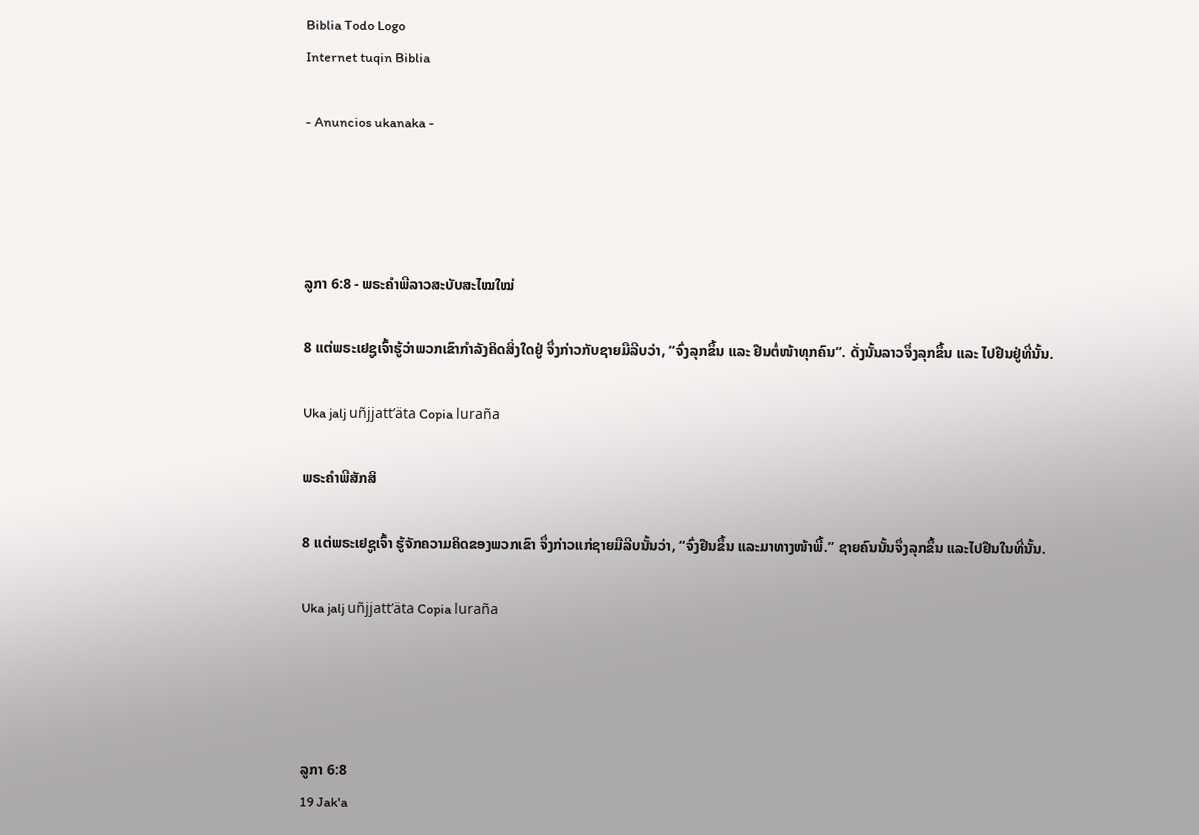Biblia Todo Logo
Internet tuqin Biblia

- Anuncios ukanaka -




ລູກາ 6:8 - ພຣະຄຳພີລາວສະບັບສະໄໝໃໝ່

8 ແຕ່ພຣະເຢຊູເຈົ້າຮູ້ວ່າພວກເຂົາກຳລັງຄິດສິ່ງໃດຢູ່ ຈຶ່ງກ່າວກັບຊາຍມືລີບວ່າ, “ຈົ່ງລຸກຂຶ້ນ ແລະ ຢືນຕໍ່ໜ້າທຸກຄົນ”. ດັ່ງນັ້ນລາວຈຶ່ງລຸກຂຶ້ນ ແລະ ໄປຢືນຢູ່ທີ່ນັ້ນ.

Uka jalj uñjjattʼäta Copia luraña

ພຣະຄຳພີສັກສິ

8 ແຕ່ພຣະເຢຊູເຈົ້າ ຮູ້ຈັກຄວາມຄິດຂອງພວກເຂົາ ຈຶ່ງກ່າວແກ່ຊາຍມືລີບນັ້ນວ່າ, “ຈົ່ງຢືນຂຶ້ນ ແລະມາທາງໜ້າພີ້.” ຊາຍຄົນນັ້ນຈຶ່ງລຸກຂຶ້ນ ແລະໄປຢືນໃນທີ່ນັ້ນ.

Uka jalj uñjjattʼäta Copia luraña




ລູກາ 6:8
19 Jak'a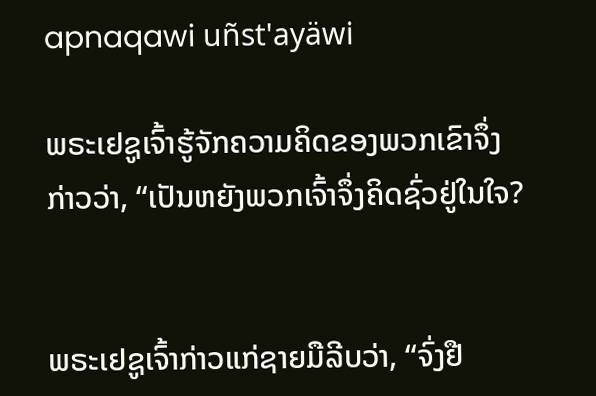apnaqawi uñst'ayäwi

ພຣະເຢຊູເຈົ້າຮູ້ຈັກຄວາມຄິດຂອງພວກເຂົາຈຶ່ງກ່າວວ່າ, “ເປັນຫຍັງພວກເຈົ້າຈຶ່ງຄິດຊົ່ວຢູ່ໃນໃຈ?


ພຣະເຢຊູເຈົ້າກ່າວແກ່ຊາຍມືລີບວ່າ, “ຈົ່ງຢື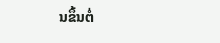ນຂຶ້ນຕໍ່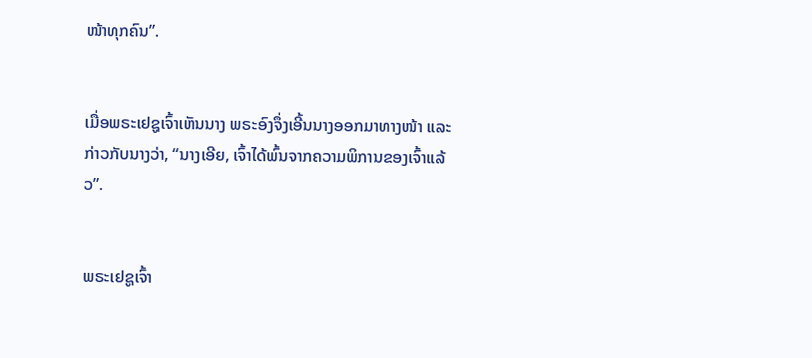ໜ້າທຸກຄົນ”.


ເມື່ອພຣະເຢຊູເຈົ້າເຫັນນາງ ພຣະອົງຈຶ່ງເອີ້ນນາງອອກມາທາງໜ້າ ແລະ ກ່າວກັບນາງວ່າ, “ນາງເອີຍ, ເຈົ້າໄດ້ພົ້ນຈາກຄວາມພິການຂອງເຈົ້າແລ້ວ”.


ພຣະເຢຊູເຈົ້າ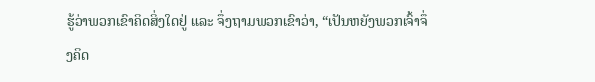ຮູ້ວ່າພວກເຂົາຄິດສິ່ງໃດຢູ່ ແລະ ຈຶ່ງຖາມພວກເຂົາວ່າ, “ເປັນຫຍັງພວກເຈົ້າຈຶ່ງຄິດ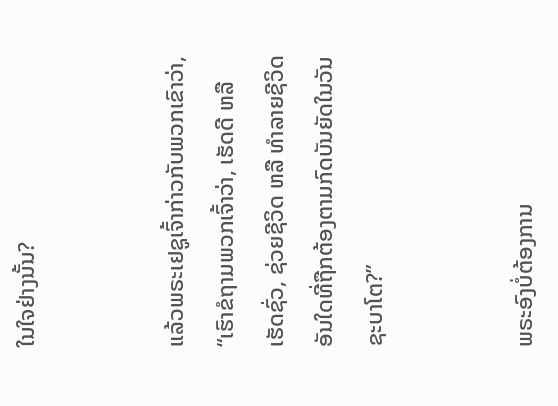ໃນໃຈຢ່າງນັ້ນ?


ແລ້ວພຣະເຢຊູເຈົ້າກ່າວກັບພວກເຂົາວ່າ, “ເຮົາຂໍຖາມພວກເຈົ້າວ່າ, ເຮັດດີ ຫລື ເຮັດຊົ່ວ, ຊ່ວຍຊີວິດ ຫລື ທຳລາຍຊີວິດ ອັນໃດທີ່ຖືກຕ້ອງຕາມກົດບັນຍັດໃນວັນຊະບາໂຕ?”


ພຣະອົງບໍ່ຕ້ອງການ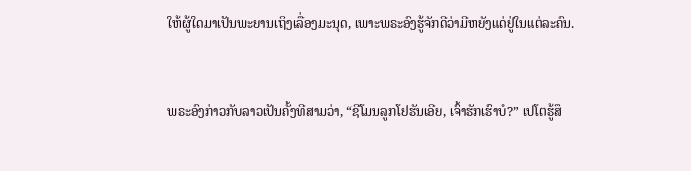ໃຫ້ຜູ້ໃດມາເປັນພະຍານເຖິງເລື່ອງມະນຸດ, ເພາະພຣະອົງຮູ້ຈັກດີວ່າມີຫຍັງແດ່ຢູ່ໃນແຕ່ລະຄົນ.


ພຣະອົງກ່າວກັບລາວເປັນຄັ້ງທີສາມວ່າ, “ຊີໂມນລູກໂຢຮັນເອີຍ, ເຈົ້າຮັກເຮົາບໍ?” ເປໂຕຮູ້ສຶ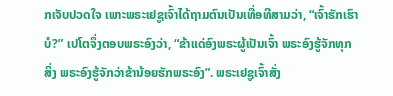ກເຈັບປວດໃຈ ເພາະພຣະເຢຊູເຈົ້າໄດ້ຖາມຕົນເປັນເທື່ອທີສາມວ່າ, “ເຈົ້າຮັກເຮົາບໍ?” ເປໂຕຈຶ່ງຕອບພຣະອົງວ່າ, “ຂ້າແດ່ອົງພຣະຜູ້ເປັນເຈົ້າ ພຣະອົງຮູ້ຈັກທຸກສິ່ງ ພຣະອົງຮູ້ຈັກວ່າຂ້ານ້ອຍຮັກພຣະອົງ”. ພຣະເຢຊູເຈົ້າສັ່ງ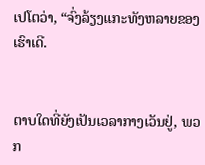ເປໂຕວ່າ, “ຈົ່ງລ້ຽງແກະທັງຫລາຍຂອງເຮົາເດີ.


ຕາບໃດທີ່ຍັງເປັນເວລາກາງເວັນຢູ່, ພວກ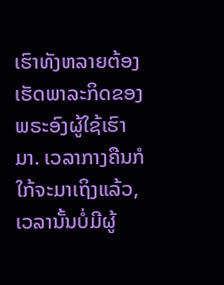ເຮົາທັງຫລາຍຕ້ອງເຮັດພາລະກິດຂອງພຣະອົງຜູ້ໃຊ້ເຮົາມາ. ເວລາກາງຄືນກໍໃກ້ຈະມາເຖິງແລ້ວ, ເວລານັ້ນບໍ່ມີຜູ້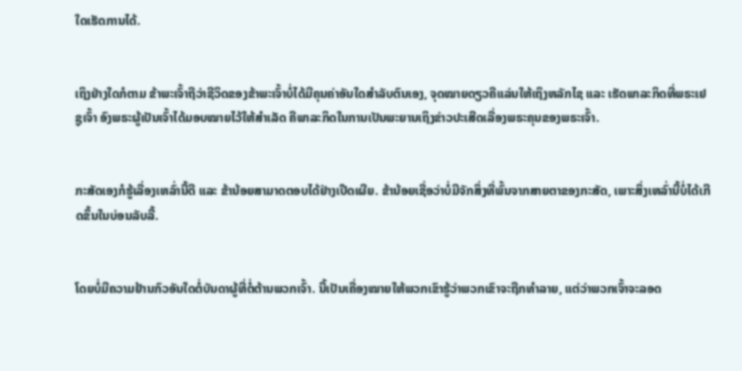ໃດເຮັດການໄດ້.


ເຖິງຢ່າງໃດກໍຕາມ ຂ້າພະເຈົ້າຖືວ່າຊີວິດຂອງຂ້າພະເຈົ້າບໍ່ໄດ້ມີຄຸນຄ່າອັນໃດສຳລັບຕົນເອງ, ຈຸດໝາຍດຽວຄືແລ່ນໃຫ້ເຖິງຫລັກໄຊ ແລະ ເຮັດພາລະກິດທີ່ພຣະເຢຊູເຈົ້າ ອົງພຣະຜູ້ເປັນເຈົ້າໄດ້ມອບໝາຍໄວ້ໃຫ້ສຳເລັດ ຄືພາລະກິດໃນການເປັນພະຍານເຖິງຂ່າວປະເສີດເລື່ອງພຣະຄຸນຂອງພຣະເຈົ້າ.


ກະສັດເອງກໍຮູ້ເລື່ອງເຫລົ່ານີ້ດີ ແລະ ຂ້ານ້ອຍສາມາດຕອບໄດ້ຢ່າງເປີດເຜີຍ. ຂ້ານ້ອຍເຊື່ອວ່າບໍ່ມີຈັກສິ່ງທີ່ພົ້ນຈາກສາຍຕາຂອງກະສັດ, ເພາະສິ່ງເຫລົ່ານີ້ບໍ່ໄດ້ເກີດຂຶ້ນໃນບ່ອນລັບລີ້.


ໂດຍບໍ່ມີຄວາມຢ້ານກົວອັນໃດຕໍ່ບັນດາຜູ້ທີ່ຕໍ່ຕ້ານພວກເຈົ້າ. ນີ້ເປັນເຄື່ອງໝາຍໃຫ້ພວກເຂົາຮູ້ວ່າພວກເຂົາຈະຖືກທຳລາຍ, ແຕ່ວ່າພວກເຈົ້າຈະລອດ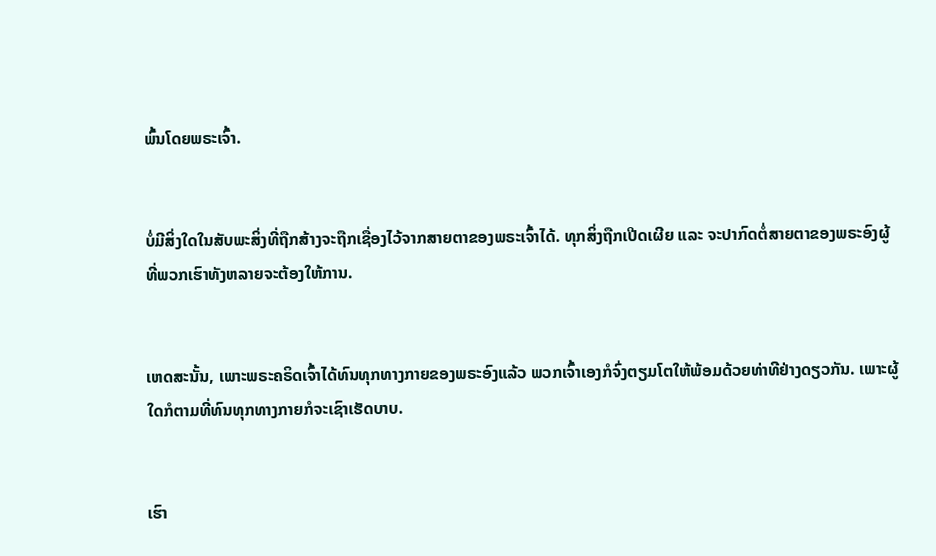ພົ້ນໂດຍພຣະເຈົ້າ.


ບໍ່ມີສິ່ງໃດໃນສັບພະສິ່ງທີ່ຖືກສ້າງຈະຖືກເຊື່ອງໄວ້ຈາກສາຍຕາຂອງພຣະເຈົ້າໄດ້. ທຸກສິ່ງຖືກເປີດເຜີຍ ແລະ ຈະປາກົດຕໍ່ສາຍຕາຂອງພຣະອົງຜູ້ທີ່ພວກເຮົາທັງຫລາຍຈະຕ້ອງໃຫ້ການ.


ເຫດສະນັ້ນ, ເພາະພຣະຄຣິດເຈົ້າໄດ້ທົນທຸກທາງກາຍຂອງພຣະອົງແລ້ວ ພວກເຈົ້າເອງກໍຈົ່ງຕຽມໂຕໃຫ້ພ້ອມດ້ວຍທ່າທີຢ່າງດຽວກັນ. ເພາະຜູ້ໃດກໍຕາມທີ່ທົນທຸກທາງກາຍກໍຈະເຊົາເຮັດບາບ.


ເຮົາ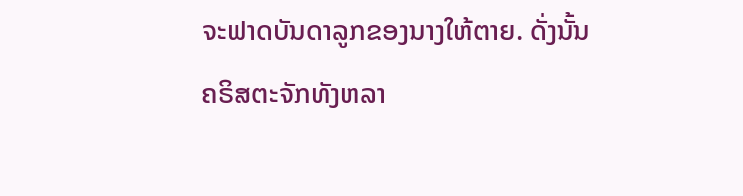ຈະຟາດບັນດາລູກຂອງນາງໃຫ້ຕາຍ. ດັ່ງນັ້ນຄຣິສຕະຈັກທັງຫລາ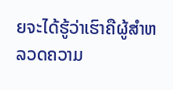ຍຈະໄດ້ຮູ້ວ່າເຮົາຄືຜູ້ສຳຫລວດຄວາມ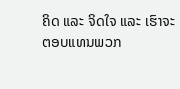ຄິດ ແລະ ຈິດໃຈ ແລະ ເຮົາຈະຕອບແທນພວກ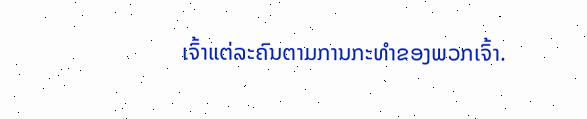ເຈົ້າແຕ່ລະຄົນຕາມການກະທຳຂອງພວກເຈົ້າ.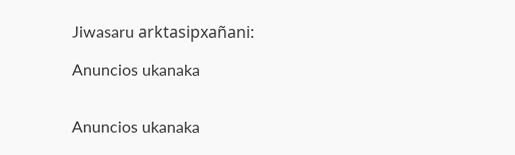Jiwasaru arktasipxañani:

Anuncios ukanaka


Anuncios ukanaka